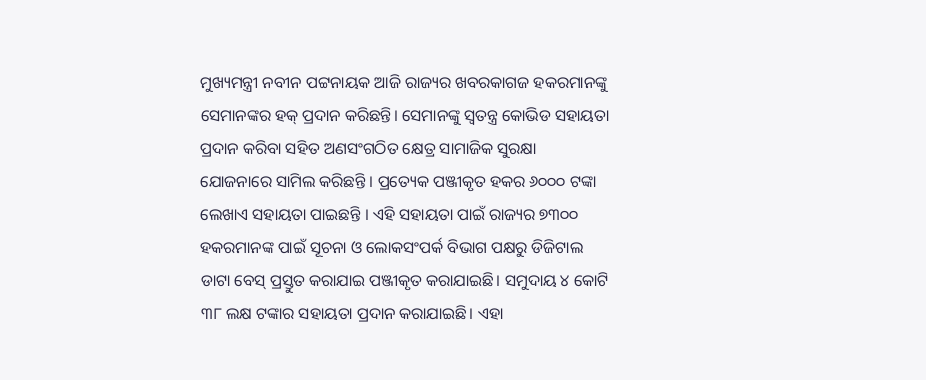ମୁଖ୍ୟମନ୍ତ୍ରୀ ନବୀନ ପଟ୍ଟନାୟକ ଆଜି ରାଜ୍ୟର ଖବରକାଗଜ ହକରମାନଙ୍କୁ ସେମାନଙ୍କର ହକ୍ ପ୍ରଦାନ କରିଛନ୍ତି। ସେମାନଙ୍କୁ ସ୍ବତନ୍ତ୍ର କୋଭିଡ ସହାୟତା ପ୍ରଦାନ କରିବା ସହିତ ଅଣସଂଗଠିତ କ୍ଷେତ୍ର ସାମାଜିକ ସୁରକ୍ଷା ଯୋଜନାରେ ସାମିଲ କରିଛନ୍ତି । ପ୍ରତ୍ୟେକ ପଞ୍ଜୀକୃତ ହକର ୬୦୦୦ ଟଙ୍କା ଲେଖାଏ ସହାୟତା ପାଇଛନ୍ତି । ଏହି ସହାୟତା ପାଇଁ ରାଜ୍ୟର ୭୩୦୦ ହକରମାନଙ୍କ ପାଇଁ ସୂଚନା ଓ ଲୋକସଂପର୍କ ବିଭାଗ ପକ୍ଷରୁ ଡିଜିଟାଲ ଡାଟା ବେସ୍ ପ୍ରସ୍ତୁତ କରାଯାଇ ପଞ୍ଜୀକୃତ କରାଯାଇଛି। ସମୁଦାୟ ୪ କୋଟି ୩୮ ଲକ୍ଷ ଟଙ୍କାର ସହାୟତା ପ୍ରଦାନ କରାଯାଇଛି। ଏହା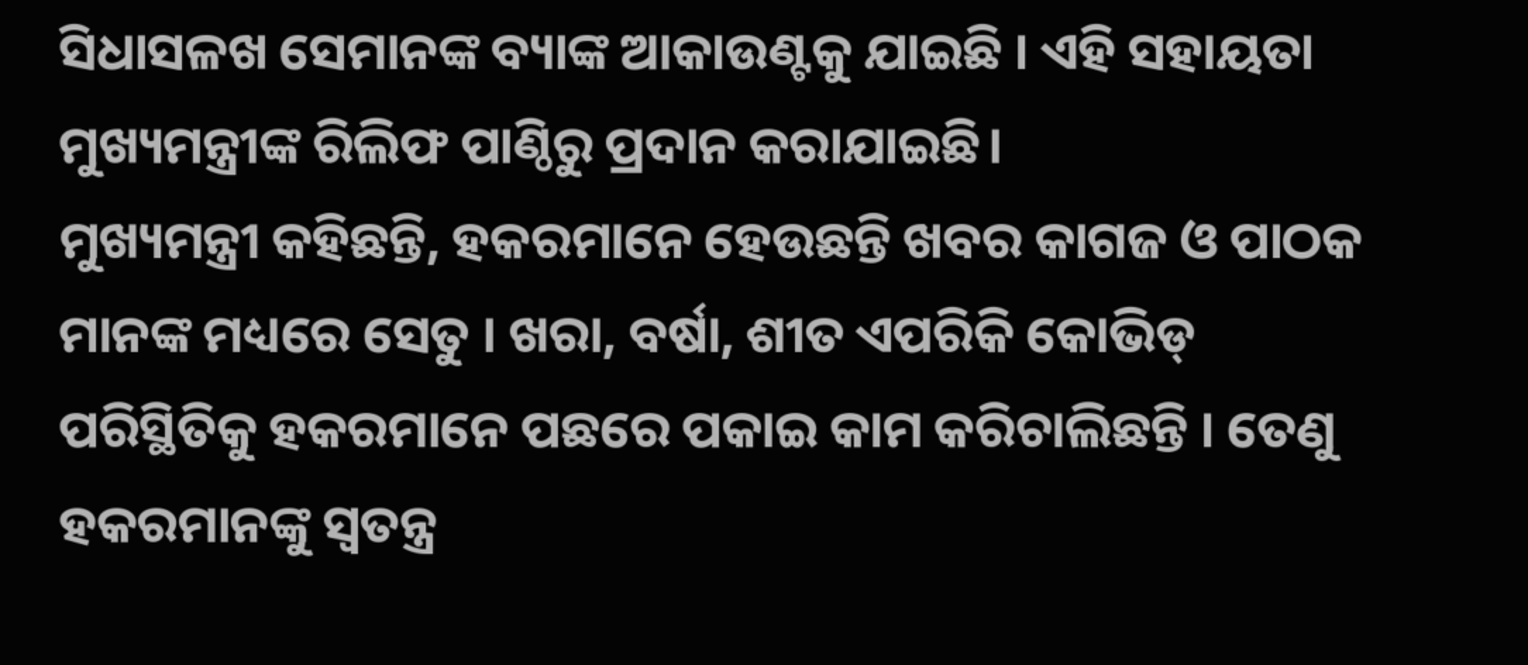ସିଧାସଳଖ ସେମାନଙ୍କ ବ୍ୟାଙ୍କ ଆକାଉଣ୍ଟକୁ ଯାଇଛି । ଏହି ସହାୟତା ମୁଖ୍ୟମନ୍ତ୍ରୀଙ୍କ ରିଲିଫ ପାଣ୍ଠିରୁ ପ୍ରଦାନ କରାଯାଇଛି।
ମୁଖ୍ୟମନ୍ତ୍ରୀ କହିଛନ୍ତି, ହକରମାନେ ହେଉଛନ୍ତି ଖବର କାଗଜ ଓ ପାଠକ ମାନଙ୍କ ମଧ୍ୟରେ ସେତୁ । ଖରା, ବର୍ଷା, ଶୀତ ଏପରିକି କୋଭିଡ୍ ପରିସ୍ଥିତିକୁ ହକରମାନେ ପଛରେ ପକାଇ କାମ କରିଚାଲିଛନ୍ତି । ତେଣୁ ହକରମାନଙ୍କୁ ସ୍ୱତନ୍ତ୍ର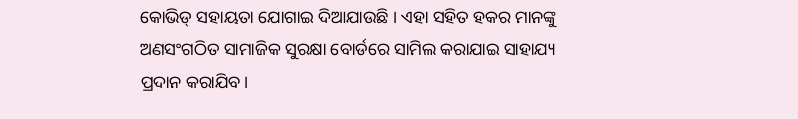କୋଭିଡ୍ ସହାୟତା ଯୋଗାଇ ଦିଆଯାଉଛି । ଏହା ସହିତ ହକର ମାନଙ୍କୁ ଅଣସଂଗଠିତ ସାମାଜିକ ସୁରକ୍ଷା ବୋର୍ଡରେ ସାମିଲ କରାଯାଇ ସାହାଯ୍ୟ ପ୍ରଦାନ କରାଯିବ।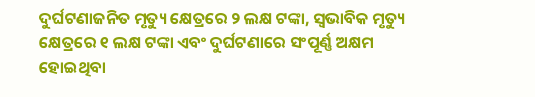ଦୁର୍ଘଟଣାଜନିତ ମୃତ୍ୟୁ କ୍ଷେତ୍ରରେ ୨ ଲକ୍ଷ ଟଙ୍କା, ସ୍ବଭାବିକ ମୃତ୍ୟୁ କ୍ଷେତ୍ରରେ ୧ ଲକ୍ଷ ଟଙ୍କା ଏବଂ ଦୁର୍ଘଟଣାରେ ସଂପୂର୍ଣ୍ଣ ଅକ୍ଷମ ହୋଇଥିବା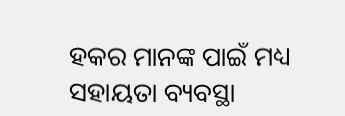ହକର ମାନଙ୍କ ପାଇଁ ମଧ୍ୟ ସହାୟତା ବ୍ୟବସ୍ଥା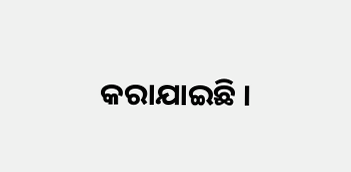କରାଯାଇଛି ।